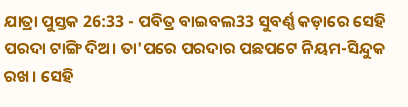ଯାତ୍ରା ପୁସ୍ତକ 26:33 - ପବିତ୍ର ବାଇବଲ33 ସୁବର୍ଣ୍ଣ କଡ଼ାରେ ସେହି ପରଦା ଟାଙ୍ଗି ଦିଅ। ତା'ପରେ ପରଦାର ପଛପଟେ ନିୟମ-ସିନ୍ଦୁକ ରଖ। ସେହି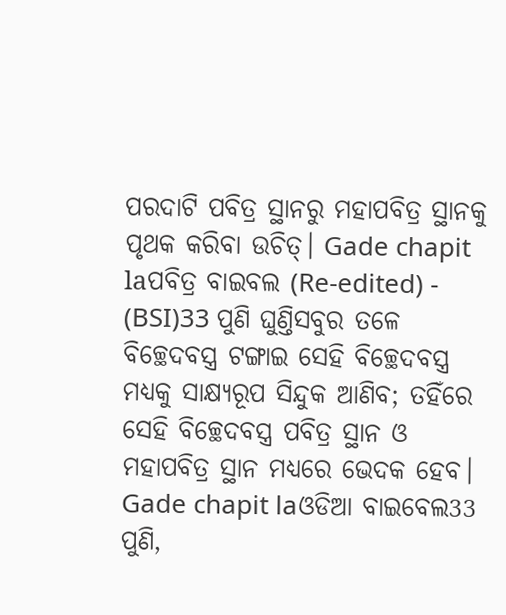ପରଦାଟି ପବିତ୍ର ସ୍ଥାନରୁ ମହାପବିତ୍ର ସ୍ଥାନକୁ ପୃଥକ କରିବା ଉଚିତ୍। Gade chapit laପବିତ୍ର ବାଇବଲ (Re-edited) - (BSI)33 ପୁଣି ଘୁଣ୍ତିସବୁର ତଳେ ବିଚ୍ଛେଦବସ୍ତ୍ର ଟଙ୍ଗାଇ ସେହି ବିଚ୍ଛେଦବସ୍ତ୍ର ମଧ୍ୟକୁ ସାକ୍ଷ୍ୟରୂପ ସିନ୍ଦୁକ ଆଣିବ; ତହିଁରେ ସେହି ବିଚ୍ଛେଦବସ୍ତ୍ର ପବିତ୍ର ସ୍ଥାନ ଓ ମହାପବିତ୍ର ସ୍ଥାନ ମଧ୍ୟରେ ଭେଦକ ହେବ। Gade chapit laଓଡିଆ ବାଇବେଲ33 ପୁଣି,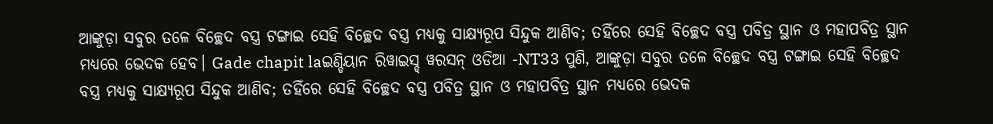ଆଙ୍କୁଡ଼ା ସବୁର ତଳେ ବିଚ୍ଛେଦ ବସ୍ତ୍ର ଟଙ୍ଗାଇ ସେହି ବିଚ୍ଛେଦ ବସ୍ତ୍ର ମଧ୍ୟକୁ ସାକ୍ଷ୍ୟରୂପ ସିନ୍ଦୁକ ଆଣିବ; ତହିଁରେ ସେହି ବିଚ୍ଛେଦ ବସ୍ତ୍ର ପବିତ୍ର ସ୍ଥାନ ଓ ମହାପବିତ୍ର ସ୍ଥାନ ମଧ୍ୟରେ ଭେଦକ ହେବ। Gade chapit laଇଣ୍ଡିୟାନ ରିୱାଇସ୍ଡ୍ ୱରସନ୍ ଓଡିଆ -NT33 ପୁଣି, ଆଙ୍କୁଡ଼ା ସବୁର ତଳେ ବିଚ୍ଛେଦ ବସ୍ତ୍ର ଟଙ୍ଗାଇ ସେହି ବିଚ୍ଛେଦ ବସ୍ତ୍ର ମଧ୍ୟକୁ ସାକ୍ଷ୍ୟରୂପ ସିନ୍ଦୁକ ଆଣିବ; ତହିଁରେ ସେହି ବିଚ୍ଛେଦ ବସ୍ତ୍ର ପବିତ୍ର ସ୍ଥାନ ଓ ମହାପବିତ୍ର ସ୍ଥାନ ମଧ୍ୟରେ ଭେଦକ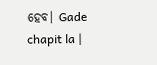ହେବ। Gade chapit la |